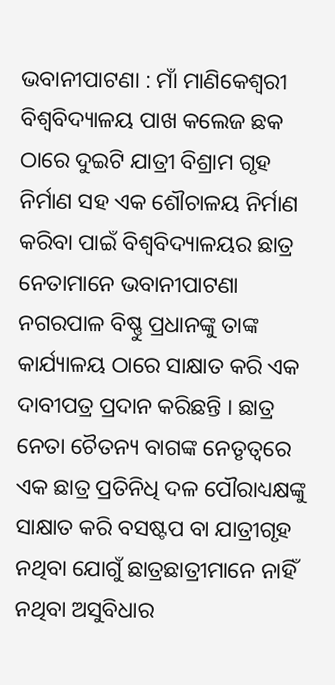ଭବାନୀପାଟଣା : ମାଁ ମାଣିକେଶ୍ଵରୀ ବିଶ୍ୱବିଦ୍ୟାଳୟ ପାଖ କଲେଜ ଛକ ଠାରେ ଦୁଇଟି ଯାତ୍ରୀ ବିଶ୍ରାମ ଗୃହ ନିର୍ମାଣ ସହ ଏକ ଶୌଚାଳୟ ନିର୍ମାଣ କରିବା ପାଇଁ ବିଶ୍ୱବିଦ୍ୟାଳୟର ଛାତ୍ର ନେତାମାନେ ଭବାନୀପାଟଣା ନଗରପାଳ ବିଷ୍ଣୁ ପ୍ରଧାନଙ୍କୁ ତାଙ୍କ କାର୍ଯ୍ୟାଳୟ ଠାରେ ସାକ୍ଷାତ କରି ଏକ ଦାବୀପତ୍ର ପ୍ରଦାନ କରିଛନ୍ତି । ଛାତ୍ର ନେତା ଚୈତନ୍ୟ ବାଗଙ୍କ ନେତୃତ୍ୱରେ ଏକ ଛାତ୍ର ପ୍ରତିନିଧି ଦଳ ପୌରାଧ୍ୟକ୍ଷଙ୍କୁ ସାକ୍ଷାତ କରି ବସଷ୍ଟପ ବା ଯାତ୍ରୀଗୃହ ନଥିବା ଯୋଗୁଁ ଛାତ୍ରଛାତ୍ରୀମାନେ ନାହିଁ ନଥିବା ଅସୁବିଧାର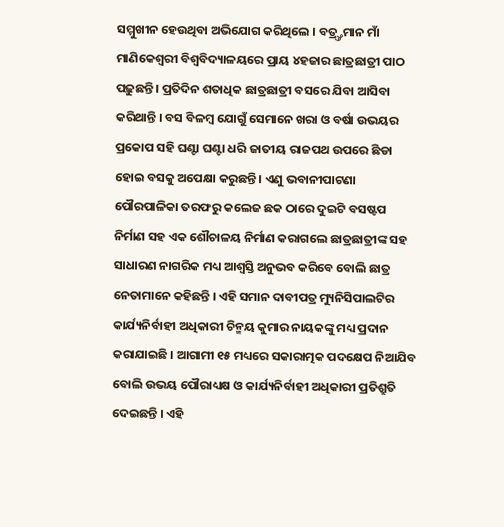ସମ୍ମୁଖୀନ ହେଉଥିବା ଅଭିଯୋଗ କରିଥିଲେ । ବତ୍ର୍ତ୍ତମାନ ମାଁ ମାଣିକେଶ୍ଵରୀ ବିଶ୍ୱବିଦ୍ୟାଳୟରେ ପ୍ରାୟ ୪ହଜାର ଛାତ୍ରଛାତ୍ରୀ ପାଠ ପଢ଼ୁଛନ୍ତି । ପ୍ରତିଦିନ ଶତାଧିକ ଛାତ୍ରଛାତ୍ରୀ ବସରେ ଯିବା ଆସିବା କରିଥାନ୍ତି । ବସ ବିଳମ୍ବ ଯୋଗୁଁ ସେମାନେ ଖରା ଓ ବର୍ଷା ଉଭୟର ପ୍ରକୋପ ସହି ଘଣ୍ଟା ଘଣ୍ଟା ଧରି ଜାତୀୟ ରାଜପଥ ଉପରେ ଛିଡା ହୋଇ ବସକୁ ଅପେକ୍ଷା କରୁଛନ୍ତି । ଏଣୁ ଭବାନୀପାଟଣା ପୌରପାଳିକା ତରଫରୁ କଲେଜ ଛକ ଠାରେ ଦୁଇଟି ବସଷ୍ଟପ ନିର୍ମାଣ ସହ ଏକ ଶୌଚାଳୟ ନିର୍ମାଣ କରାଗଲେ ଛାତ୍ରଛାତ୍ରୀଙ୍କ ସହ ସାଧାରଣ ନାଗରିକ ମଧ୍ୟ ଆଶ୍ୱସ୍ତି ଅନୁଭବ କରିବେ ବୋଲି ଛାତ୍ର ନେତାମାନେ କହିଛନ୍ତି । ଏହି ସମାନ ଦାବୀପତ୍ର ମ୍ୟୁନିସିପାଲଟିର କାର୍ଯ୍ୟନିର୍ବାହୀ ଅଧିକାରୀ ଚିନ୍ମୟ କୁମାର ନାୟକଙ୍କୁ ମଧ୍ୟ ପ୍ରଦାନ କରାଯାଇଛି । ଆଗାମୀ ୧୫ ମଧ୍ୟରେ ସକାରାତ୍ମକ ପଦକ୍ଷେପ ନିଆଯିବ ବୋଲି ଉଭୟ ପୌରାଧ୍ୟକ୍ଷ ଓ କାର୍ଯ୍ୟନିର୍ବାହୀ ଅଧିକାରୀ ପ୍ରତିଶ୍ରୁତି ଦେଇଛନ୍ତି । ଏହି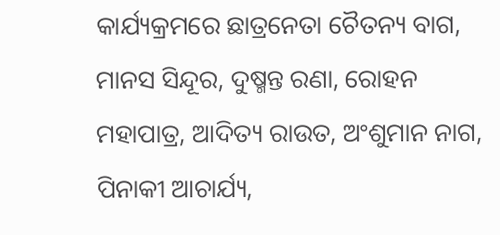କାର୍ଯ୍ୟକ୍ରମରେ ଛାତ୍ରନେତା ଚୈତନ୍ୟ ବାଗ, ମାନସ ସିନ୍ଦୂର, ଦୁଷ୍ମନ୍ତ ରଣା, ରୋହନ ମହାପାତ୍ର, ଆଦିତ୍ୟ ରାଉତ, ଅଂଶୁମାନ ନାଗ, ପିନାକୀ ଆଚାର୍ଯ୍ୟ,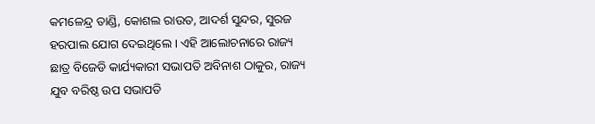କମଳେନ୍ଦ୍ର ତାଣ୍ଡି, କୋଶଲ ରାଉତ, ଆଦର୍ଶ ସୁନ୍ଦର, ସୁରଜ ହରପାଲ ଯୋଗ ଦେଇଥିଲେ । ଏହି ଆଲୋଚନାରେ ରାଜ୍ୟ ଛାତ୍ର ବିଜେଡି କାର୍ଯ୍ୟକାରୀ ସଭାପତି ଅବିନାଶ ଠାକୁର, ରାଜ୍ୟ ଯୁବ ବରିଷ୍ଠ ଉପ ସଭାପତି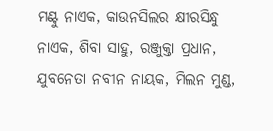ମଣ୍ଟୁ ନାଏକ, କାଉନସିଲର କ୍ଷୀରସିନ୍ଧୁ ନାଏକ, ଶିବା ସାହୁ, ରଞ୍ଜୁକ୍ତା ପ୍ରଧାନ, ଯୁବନେତା ନବୀନ ନାୟକ, ମିଲନ ମୁଣ୍ଡ,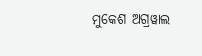ମୁକେଶ ଅଗ୍ରୱାଲ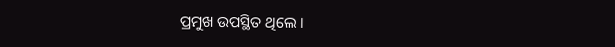ପ୍ରମୁଖ ଉପସ୍ଥିତ ଥିଲେ ।